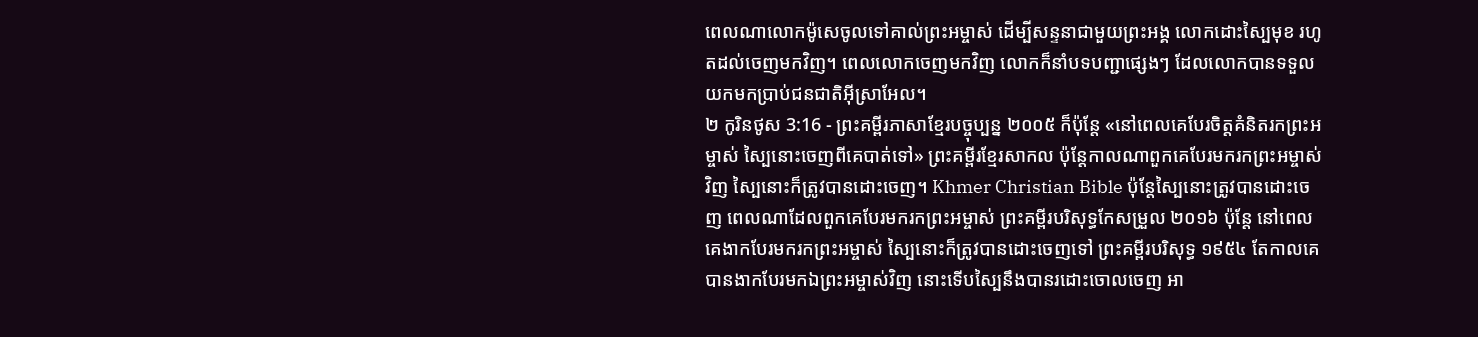ពេលណាលោកម៉ូសេចូលទៅគាល់ព្រះអម្ចាស់ ដើម្បីសន្ទនាជាមួយព្រះអង្គ លោកដោះស្បៃមុខ រហូតដល់ចេញមកវិញ។ ពេលលោកចេញមកវិញ លោកក៏នាំបទបញ្ជាផ្សេងៗ ដែលលោកបានទទួលយកមកប្រាប់ជនជាតិអ៊ីស្រាអែល។
២ កូរិនថូស 3:16 - ព្រះគម្ពីរភាសាខ្មែរបច្ចុប្បន្ន ២០០៥ ក៏ប៉ុន្តែ «នៅពេលគេបែរចិត្តគំនិតរកព្រះអម្ចាស់ ស្បៃនោះចេញពីគេបាត់ទៅ» ព្រះគម្ពីរខ្មែរសាកល ប៉ុន្តែកាលណាពួកគេបែរមករកព្រះអម្ចាស់វិញ ស្បៃនោះក៏ត្រូវបានដោះចេញ។ Khmer Christian Bible ប៉ុន្ដែស្បៃនោះត្រូវបានដោះចេញ ពេលណាដែលពួកគេបែរមករកព្រះអម្ចាស់ ព្រះគម្ពីរបរិសុទ្ធកែសម្រួល ២០១៦ ប៉ុន្ដែ នៅពេលគេងាកបែរមករកព្រះអម្ចាស់ ស្បៃនោះក៏ត្រូវបានដោះចេញទៅ ព្រះគម្ពីរបរិសុទ្ធ ១៩៥៤ តែកាលគេបានងាកបែរមកឯព្រះអម្ចាស់វិញ នោះទើបស្បៃនឹងបានរដោះចោលចេញ អា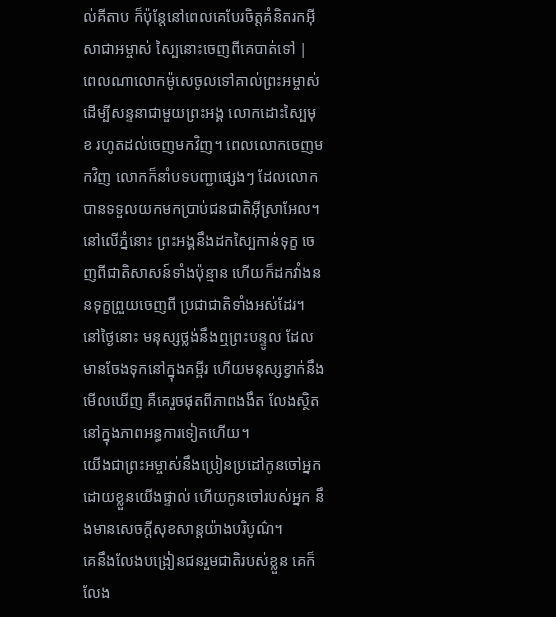ល់គីតាប ក៏ប៉ុន្ដែនៅពេលគេបែរចិត្ដគំនិតរកអ៊ីសាជាអម្ចាស់ ស្បៃនោះចេញពីគេបាត់ទៅ |
ពេលណាលោកម៉ូសេចូលទៅគាល់ព្រះអម្ចាស់ ដើម្បីសន្ទនាជាមួយព្រះអង្គ លោកដោះស្បៃមុខ រហូតដល់ចេញមកវិញ។ ពេលលោកចេញមកវិញ លោកក៏នាំបទបញ្ជាផ្សេងៗ ដែលលោកបានទទួលយកមកប្រាប់ជនជាតិអ៊ីស្រាអែល។
នៅលើភ្នំនោះ ព្រះអង្គនឹងដកស្បៃកាន់ទុក្ខ ចេញពីជាតិសាសន៍ទាំងប៉ុន្មាន ហើយក៏ដកវាំងននទុក្ខព្រួយចេញពី ប្រជាជាតិទាំងអស់ដែរ។
នៅថ្ងៃនោះ មនុស្សថ្លង់នឹងឮព្រះបន្ទូល ដែលមានចែងទុកនៅក្នុងគម្ពីរ ហើយមនុស្សខ្វាក់នឹងមើលឃើញ គឺគេរួចផុតពីភាពងងឹត លែងស្ថិតនៅក្នុងភាពអន្ធការទៀតហើយ។
យើងជាព្រះអម្ចាស់នឹងប្រៀនប្រដៅកូនចៅអ្នក ដោយខ្លួនយើងផ្ទាល់ ហើយកូនចៅរបស់អ្នក នឹងមានសេចក្ដីសុខសាន្តយ៉ាងបរិបូណ៌។
គេនឹងលែងបង្រៀនជនរួមជាតិរបស់ខ្លួន គេក៏លែង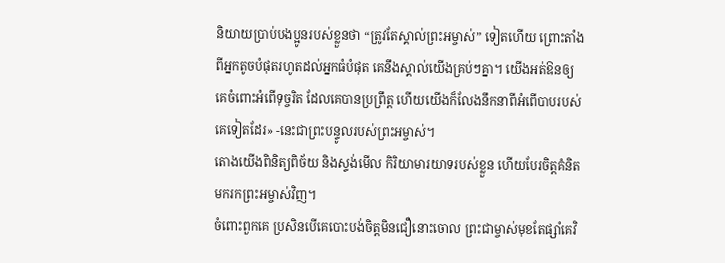និយាយប្រាប់បងប្អូនរបស់ខ្លួនថា “ត្រូវតែស្គាល់ព្រះអម្ចាស់” ទៀតហើយ ព្រោះតាំងពីអ្នកតូចបំផុតរហូតដល់អ្នកធំបំផុត គេនឹងស្គាល់យើងគ្រប់ៗគ្នា។ យើងអត់ឱនឲ្យគេចំពោះអំពើទុច្ចរិត ដែលគេបានប្រព្រឹត្ត ហើយយើងក៏លែងនឹកនាពីអំពើបាបរបស់គេទៀតដែរ» -នេះជាព្រះបន្ទូលរបស់ព្រះអម្ចាស់។
តោងយើងពិនិត្យពិច័យ និងស្ទង់មើល កិរិយាមារយាទរបស់ខ្លួន ហើយបែរចិត្តគំនិតមករកព្រះអម្ចាស់វិញ។
ចំពោះពួកគេ ប្រសិនបើគេបោះបង់ចិត្តមិនជឿនោះចោល ព្រះជាម្ចាស់មុខតែផ្សាំគេវិ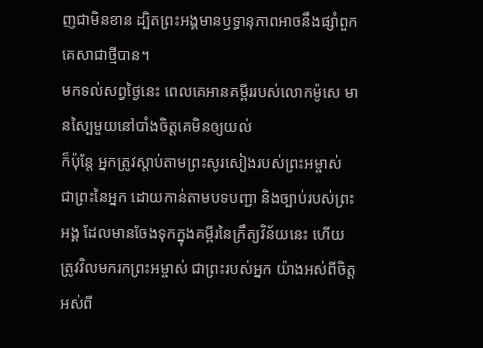ញជាមិនខាន ដ្បិតព្រះអង្គមានឫទ្ធានុភាពអាចនឹងផ្សាំពួកគេសាជាថ្មីបាន។
មកទល់សព្វថ្ងៃនេះ ពេលគេអានគម្ពីររបស់លោកម៉ូសេ មានស្បៃមួយនៅបាំងចិត្តគេមិនឲ្យយល់
ក៏ប៉ុន្តែ អ្នកត្រូវស្ដាប់តាមព្រះសូរសៀងរបស់ព្រះអម្ចាស់ ជាព្រះនៃអ្នក ដោយកាន់តាមបទបញ្ជា និងច្បាប់របស់ព្រះអង្គ ដែលមានចែងទុកក្នុងគម្ពីរនៃក្រឹត្យវិន័យនេះ ហើយត្រូវវិលមករកព្រះអម្ចាស់ ជាព្រះរបស់អ្នក យ៉ាងអស់ពីចិត្ត អស់ពី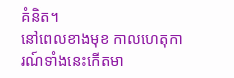គំនិត។
នៅពេលខាងមុខ កាលហេតុការណ៍ទាំងនេះកើតមា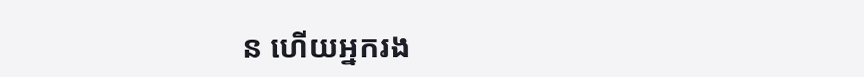ន ហើយអ្នករង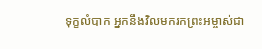ទុក្ខលំបាក អ្នកនឹងវិលមករកព្រះអម្ចាស់ជា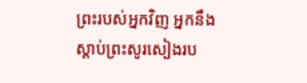ព្រះរបស់អ្នកវិញ អ្នកនឹងស្ដាប់ព្រះសូរសៀងរប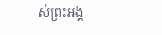ស់ព្រះអង្គ